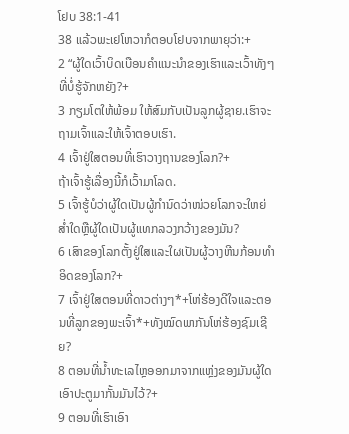ໂຢບ 38:1-41
38 ແລ້ວພະເຢໂຫວາກໍຕອບໂຢບຈາກພາຍຸວ່າ:+
2 “ຜູ້ໃດເວົ້າບິດເບືອນຄຳແນະນຳຂອງເຮົາແລະເວົ້າທັງໆທີ່ບໍ່ຮູ້ຈັກຫຍັງ?+
3 ກຽມໂຕໃຫ້ພ້ອມ ໃຫ້ສົມກັບເປັນລູກຜູ້ຊາຍ.ເຮົາຈະຖາມເຈົ້າແລະໃຫ້ເຈົ້າຕອບເຮົາ.
4 ເຈົ້າຢູ່ໃສຕອນທີ່ເຮົາວາງຖານຂອງໂລກ?+
ຖ້າເຈົ້າຮູ້ເລື່ອງນີ້ກໍເວົ້າມາໂລດ.
5 ເຈົ້າຮູ້ບໍວ່າຜູ້ໃດເປັນຜູ້ກຳນົດວ່າໜ່ວຍໂລກຈະໃຫຍ່ສ່ຳໃດຫຼືຜູ້ໃດເປັນຜູ້ແທກລວງກວ້າງຂອງມັນ?
6 ເສົາຂອງໂລກຕັ້ງຢູ່ໃສແລະໃຜເປັນຜູ້ວາງຫີນກ້ອນທຳອິດຂອງໂລກ?+
7 ເຈົ້າຢູ່ໃສຕອນທີ່ດາວຕ່າງໆ*+ໂຫ່ຮ້ອງດີໃຈແລະຕອນທີ່ລູກຂອງພະເຈົ້າ*+ທັງໝົດພາກັນໂຫ່ຮ້ອງຊົມເຊີຍ?
8 ຕອນທີ່ນ້ຳທະເລໄຫຼອອກມາຈາກແຫຼ່ງຂອງມັນຜູ້ໃດເອົາປະຕູມາກັ້ນມັນໄວ້?+
9 ຕອນທີ່ເຮົາເອົາ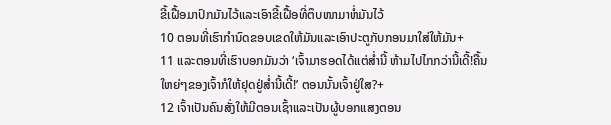ຂີ້ເຝື້ອມາປົກມັນໄວ້ແລະເອົາຂີ້ເຝື້ອທີ່ຕຶບໜາມາຫໍ່ມັນໄວ້
10 ຕອນທີ່ເຮົາກຳນົດຂອບເຂດໃຫ້ມັນແລະເອົາປະຕູກັບກອນມາໃສ່ໃຫ້ມັນ+
11 ແລະຕອນທີ່ເຮົາບອກມັນວ່າ ‘ເຈົ້າມາຮອດໄດ້ແຕ່ສ່ຳນີ້ ຫ້າມໄປໄກກວ່ານີ້ເດີ້!ຄື້ນໃຫຍ່ໆຂອງເຈົ້າກໍໃຫ້ຢຸດຢູ່ສ່ຳນີ້ເດີ້!’ ຕອນນັ້ນເຈົ້າຢູ່ໃສ?+
12 ເຈົ້າເປັນຄົນສັ່ງໃຫ້ມີຕອນເຊົ້າແລະເປັນຜູ້ບອກແສງຕອນ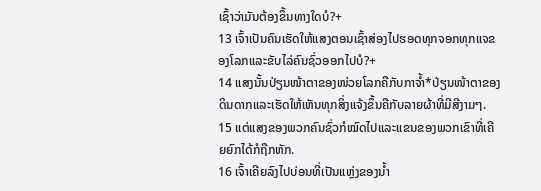ເຊົ້າວ່າມັນຕ້ອງຂຶ້ນທາງໃດບໍ?+
13 ເຈົ້າເປັນຄົນເຮັດໃຫ້ແສງຕອນເຊົ້າສ່ອງໄປຮອດທຸກຈອກທຸກແຈຂອງໂລກແລະຂັບໄລ່ຄົນຊົ່ວອອກໄປບໍ?+
14 ແສງນັ້ນປ່ຽນໜ້າຕາຂອງໜ່ວຍໂລກຄືກັບກາຈ້ຳ*ປ່ຽນໜ້າຕາຂອງດິນດາກແລະເຮັດໃຫ້ເຫັນທຸກສິ່ງແຈ້ງຂຶ້ນຄືກັບລາຍຜ້າທີ່ມີສີງາມໆ.
15 ແຕ່ແສງຂອງພວກຄົນຊົ່ວກໍໝົດໄປແລະແຂນຂອງພວກເຂົາທີ່ເຄີຍຍົກໄດ້ກໍຖືກຫັກ.
16 ເຈົ້າເຄີຍລົງໄປບ່ອນທີ່ເປັນແຫຼ່ງຂອງນ້ຳ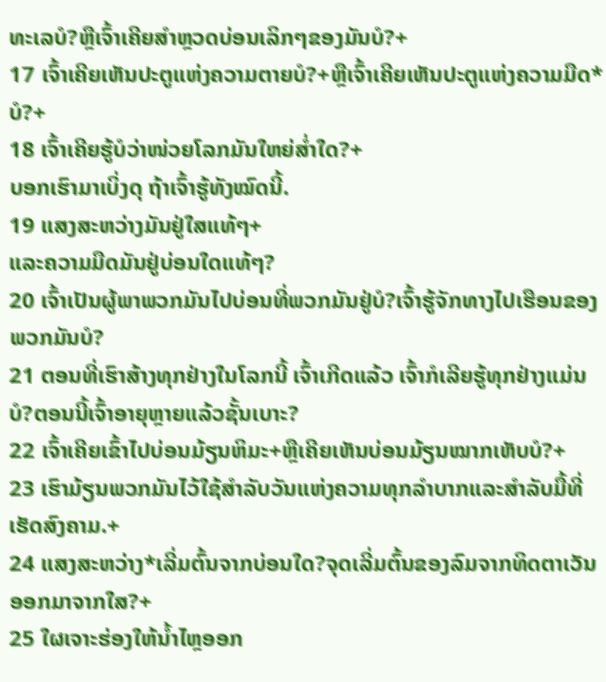ທະເລບໍ?ຫຼືເຈົ້າເຄີຍສຳຫຼວດບ່ອນເລິກໆຂອງມັນບໍ?+
17 ເຈົ້າເຄີຍເຫັນປະຕູແຫ່ງຄວາມຕາຍບໍ?+ຫຼືເຈົ້າເຄີຍເຫັນປະຕູແຫ່ງຄວາມມືດ*ບໍ?+
18 ເຈົ້າເຄີຍຮູ້ບໍວ່າໜ່ວຍໂລກມັນໃຫຍ່ສ່ຳໃດ?+
ບອກເຮົາມາເບິ່ງດຸ ຖ້າເຈົ້າຮູ້ທັງໝົດນີ້.
19 ແສງສະຫວ່າງມັນຢູ່ໃສແທ້ໆ+
ແລະຄວາມມືດມັນຢູ່ບ່ອນໃດແທ້ໆ?
20 ເຈົ້າເປັນຜູ້ພາພວກມັນໄປບ່ອນທີ່ພວກມັນຢູ່ບໍ?ເຈົ້າຮູ້ຈັກທາງໄປເຮືອນຂອງພວກມັນບໍ?
21 ຕອນທີ່ເຮົາສ້າງທຸກຢ່າງໃນໂລກນີ້ ເຈົ້າເກີດແລ້ວ ເຈົ້າກໍເລີຍຮູ້ທຸກຢ່າງແມ່ນບໍ?ຕອນນີ້ເຈົ້າອາຍຸຫຼາຍແລ້ວຊັ້ນເບາະ?
22 ເຈົ້າເຄີຍເຂົ້າໄປບ່ອນມ້ຽນຫິມະ+ຫຼືເຄີຍເຫັນບ່ອນມ້ຽນໝາກເຫັບບໍ?+
23 ເຮົາມ້ຽນພວກມັນໄວ້ໃຊ້ສຳລັບວັນແຫ່ງຄວາມທຸກລຳບາກແລະສຳລັບມື້ທີ່ເຮັດສົງຄາມ.+
24 ແສງສະຫວ່າງ*ເລີ່ມຕົ້ນຈາກບ່ອນໃດ?ຈຸດເລີ່ມຕົ້ນຂອງລົມຈາກທິດຕາເວັນອອກມາຈາກໃສ?+
25 ໃຜເຈາະຮ່ອງໃຫ້ນ້ຳໄຫຼອອກ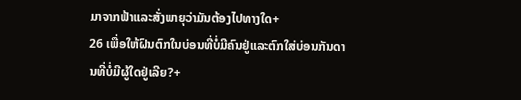ມາຈາກຟ້າແລະສັ່ງພາຍຸວ່າມັນຕ້ອງໄປທາງໃດ+
26 ເພື່ອໃຫ້ຝົນຕົກໃນບ່ອນທີ່ບໍ່ມີຄົນຢູ່ແລະຕົກໃສ່ບ່ອນກັນດານທີ່ບໍ່ມີຜູ້ໃດຢູ່ເລີຍ?+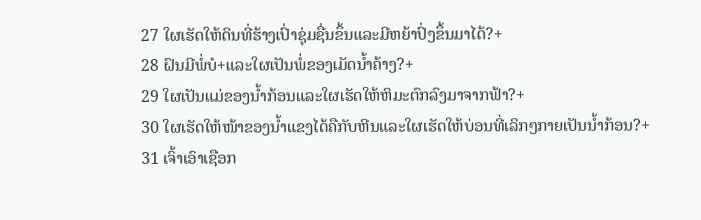27 ໃຜເຮັດໃຫ້ດິນທີ່ຮ້າງເປົ່າຊຸ່ມຊື່ນຂຶ້ນແລະມີຫຍ້າປົ່ງຂຶ້ນມາໄດ້?+
28 ຝົນມີພໍ່ບໍ+ແລະໃຜເປັນພໍ່ຂອງເມັດນ້ຳຄ້າງ?+
29 ໃຜເປັນແມ່ຂອງນ້ຳກ້ອນແລະໃຜເຮັດໃຫ້ຫິມະຕົກລົງມາຈາກຟ້າ?+
30 ໃຜເຮັດໃຫ້ໜ້າຂອງນ້ຳແຂງໄດ້ຄືກັບຫີນແລະໃຜເຮັດໃຫ້ບ່ອນທີ່ເລິກໆກາຍເປັນນ້ຳກ້ອນ?+
31 ເຈົ້າເອົາເຊືອກ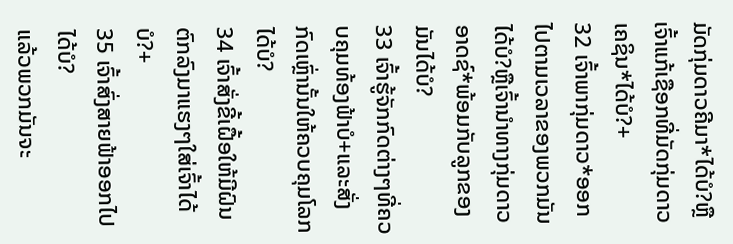ມັດກຸ່ມດາວຄີມາ*ໄດ້ບໍ?ຫຼືເຈົ້າແກ້ເຊືອກທີ່ມັດກຸ່ມດາວເຄຊິນ*ໄດ້ບໍ?+
32 ເຈົ້າພາກຸ່ມດາວ*ອອກໄປຕາມເວລາຂອງພວກມັນໄດ້ບໍ?ຫຼືເຈົ້ານຳທາງກຸ່ມດາວອາດຊ໌*ພ້ອມກັບລູກຂອງມັນໄດ້ບໍ?
33 ເຈົ້າຮູ້ຈັກກົດຕ່າງໆທີ່ຄວບຄຸມທ້ອງຟ້າບໍ+ແລະສັ່ງກົດເຫຼົ່ານັ້ນໃຫ້ຄວບຄຸມໂລກໄດ້ບໍ?
34 ເຈົ້າສັ່ງຂີ້ເຝື້ອໃຫ້ມີຝົນຕົກລົງມາແຮງໆໃສ່ເຈົ້າໄດ້ບໍ?+
35 ເຈົ້າສົ່ງສາຍຟ້າອອກໄປໄດ້ບໍ?
ແລ້ວພວກມັນຈະ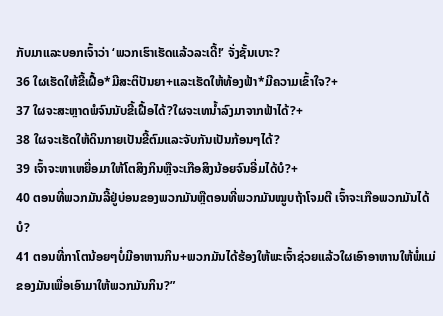ກັບມາແລະບອກເຈົ້າວ່າ ‘ພວກເຮົາເຮັດແລ້ວລະເດີ້!’ ຈັ່ງຊັ້ນເບາະ?
36 ໃຜເຮັດໃຫ້ຂີ້ເຝື້ອ*ມີສະຕິປັນຍາ+ແລະເຮັດໃຫ້ທ້ອງຟ້າ*ມີຄວາມເຂົ້າໃຈ?+
37 ໃຜຈະສະຫຼາດພໍຈົນນັບຂີ້ເຝື້ອໄດ້?ໃຜຈະເທນ້ຳລົງມາຈາກຟ້າໄດ້?+
38 ໃຜຈະເຮັດໃຫ້ດິນກາຍເປັນຂີ້ຕົມແລະຈັບກັນເປັນກ້ອນໆໄດ້?
39 ເຈົ້າຈະຫາເຫຍື່ອມາໃຫ້ໂຕສິງກິນຫຼືຈະເກືອສິງນ້ອຍຈົນອີ່ມໄດ້ບໍ?+
40 ຕອນທີ່ພວກມັນລີ້ຢູ່ບ່ອນຂອງພວກມັນຫຼືຕອນທີ່ພວກມັນໝູບຖ້າໂຈມຕີ ເຈົ້າຈະເກືອພວກມັນໄດ້ບໍ?
41 ຕອນທີ່ກາໂຕນ້ອຍໆບໍ່ມີອາຫານກິນ+ພວກມັນໄດ້ຮ້ອງໃຫ້ພະເຈົ້າຊ່ວຍແລ້ວໃຜເອົາອາຫານໃຫ້ພໍ່ແມ່ຂອງມັນເພື່ອເອົາມາໃຫ້ພວກມັນກິນ?”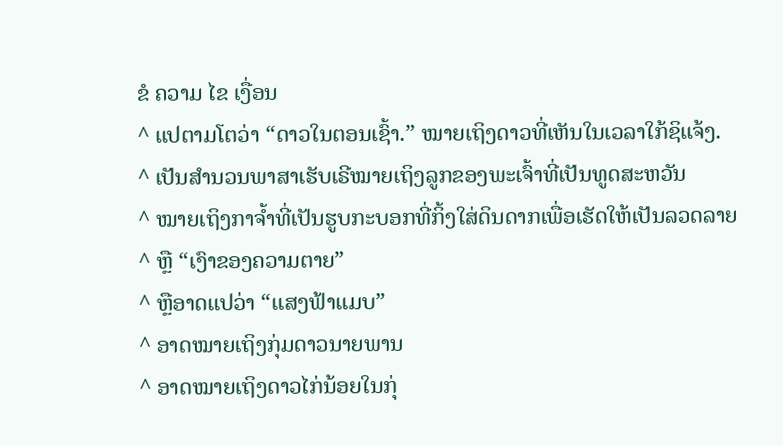ຂໍ ຄວາມ ໄຂ ເງື່ອນ
^ ແປຕາມໂຕວ່າ “ດາວໃນຕອນເຊົ້າ.” ໝາຍເຖິງດາວທີ່ເຫັນໃນເວລາໃກ້ຊິແຈ້ງ.
^ ເປັນສຳນວນພາສາເຮັບເຣີໝາຍເຖິງລູກຂອງພະເຈົ້າທີ່ເປັນທູດສະຫວັນ
^ ໝາຍເຖິງກາຈ້ຳທີ່ເປັນຮູບກະບອກທີ່ກິ້ງໃສ່ດິນດາກເພື່ອເຮັດໃຫ້ເປັນລວດລາຍ
^ ຫຼື “ເງົາຂອງຄວາມຕາຍ”
^ ຫຼືອາດແປວ່າ “ແສງຟ້າແມບ”
^ ອາດໝາຍເຖິງກຸ່ມດາວນາຍພານ
^ ອາດໝາຍເຖິງດາວໄກ່ນ້ອຍໃນກຸ່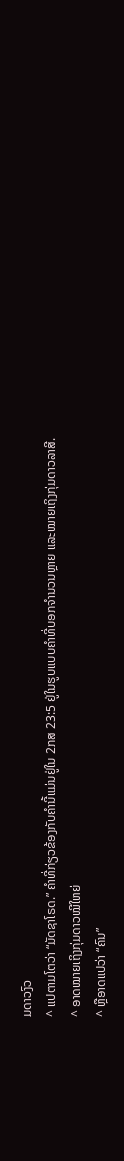ມດາວງົວ
^ ແປຕາມໂຕວ່າ “ມັດຊາໂຣດ.” ຄຳທີ່ກ່ຽວຂ້ອງກັບຄຳນີ້ແມ່ນຢູ່ໃນ 2ກສ 23:5 ຢູ່ໃນຮູບແບບຄຳທີ່ບອກຈຳນວນຫຼາຍ ແລະໝາຍເຖິງກຸ່ມດາວລາສີ.
^ ອາດໝາຍເຖິງກຸ່ມດາວໝີໃຫຍ່
^ ຫຼືອາດແປວ່າ “ຄົນ”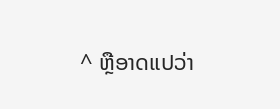^ ຫຼືອາດແປວ່າ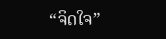“ຈິດໃຈ”